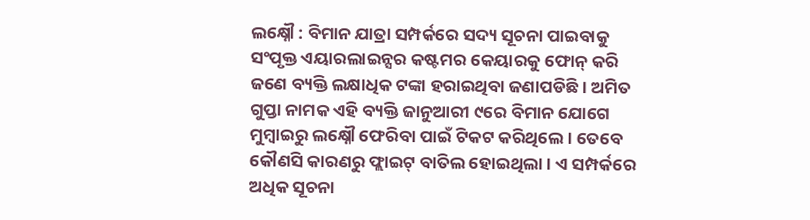ଲକ୍ଷ୍ନୌ : ବିମାନ ଯାତ୍ରା ସମ୍ପର୍କରେ ସଦ୍ୟ ସୂଚନା ପାଇବାକୁ ସଂପୃକ୍ତ ଏୟାରଲାଇନ୍ସର କଷ୍ଟମର କେୟାରକୁ ଫୋନ୍ କରି ଜଣେ ବ୍ୟକ୍ତି ଲକ୍ଷାଧିକ ଟଙ୍କା ହରାଇଥିବା ଜଣାପଡିଛି । ଅମିତ ଗୁପ୍ତା ନାମକ ଏହି ବ୍ୟକ୍ତି ଜାନୁଆରୀ ୯ରେ ବିମାନ ଯୋଗେ ମୁମ୍ବାଇରୁ ଲକ୍ଷ୍ନୌ ଫେରିବା ପାଇଁ ଟିକଟ କରିଥିଲେ । ତେବେ କୌଣସି କାରଣରୁ ଫ୍ଲାଇଟ୍ ବାତିଲ ହୋଇଥିଲା । ଏ ସମ୍ପର୍କରେ ଅଧିକ ସୂଚନା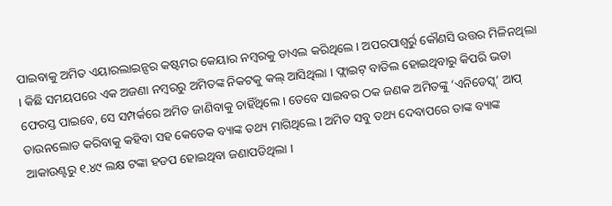ପାଇବାକୁ ଅମିତ ଏୟାରଲାଇନ୍ସର କଷ୍ଟମର କେୟାର ନମ୍ବରକୁ ଡାଏଲ କରିଥିଲେ । ଅପରପାଶ୍ୱର୍ରୁ କୌଣସି ଉତ୍ତର ମିଳିନଥିଲା । କିଛି ସମୟପରେ ଏକ ଅଜଣା ନମ୍ବରରୁ ଅମିତଙ୍କ ନିକଟକୁ କଲ୍ ଆସିଥିଲା । ଫ୍ଲାଇଟ୍ ବାତିଲ ହୋଇଥିବାରୁ କିପରି ଭଡା ଫେରସ୍ତ ପାଇବେ, ସେ ସମ୍ପର୍କରେ ଅମିତ ଜାଣିବାକୁ ଚାହିଁଥିଲେ । ତେବେ ସାଇବର ଠକ ଜଣକ ଅମିତଙ୍କୁ ‘ଏନିଡେସ୍କ୍’ ଆପ୍ ଡାଉନଲୋଡ କରିବାକୁ କହିବା ସହ କେତେକ ବ୍ୟାଙ୍କ ତଥ୍ୟ ମାଗିଥିଲେ । ଅମିତ ସବୁ ତଥ୍ୟ ଦେବାପରେ ତାଙ୍କ ବ୍ୟାଙ୍କ ଆକାଉଣ୍ଟରୁ ୧.୪୯ ଲକ୍ଷ ଟଙ୍କା ହଡପ ହୋଇଥିବା ଜଣାପଡିଥିଲା ।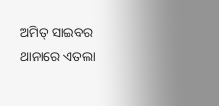ଅମିତ୍ ସାଇବର ଥାନାରେ ଏତଲା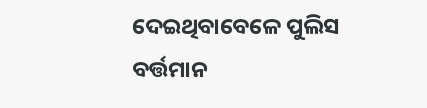ଦେଇଥିବାବେଳେ ପୁଲିସ ବର୍ତ୍ତମାନ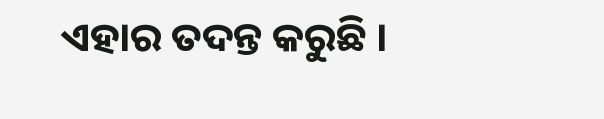ଏହାର ତଦନ୍ତ କରୁଛି ।